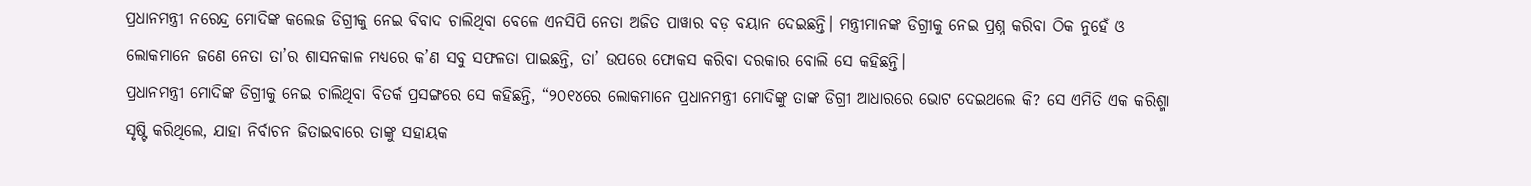ପ୍ରଧାନମନ୍ତ୍ରୀ ନରେନ୍ଦ୍ର ମୋଦିଙ୍କ କଲେଜ ଡିଗ୍ରୀକୁ ନେଇ ବିବାଦ ଚାଲିଥିବା ବେଳେ ଏନସିପି ନେତା ଅଜିତ ପାୱାର ବଡ଼ ବୟାନ ଦେଇଛନ୍ତି। ମନ୍ତ୍ରୀମାନଙ୍କ ଡିଗ୍ରୀକୁ ନେଇ ପ୍ରଶ୍ନ କରିବା ଠିକ ନୁହେଁ ଓ ଲୋକମାନେ ଜଣେ ନେତା ତା’ର ଶାସନକାଳ ମଧ୍ୟରେ କ’ଣ ସବୁ ସଫଳତା ପାଇଛନ୍ତି, ତା’ ଉପରେ ଫୋକସ କରିବା ଦରକାର ବୋଲି ସେ କହିଛନ୍ତି।
ପ୍ରଧାନମନ୍ତ୍ରୀ ମୋଦିଙ୍କ ଡିଗ୍ରୀକୁ ନେଇ ଚାଲିଥିବା ବିତର୍କ ପ୍ରସଙ୍ଗରେ ସେ କହିଛନ୍ତି, “୨୦୧୪ରେ ଲୋକମାନେ ପ୍ରଧାନମନ୍ତ୍ରୀ ମୋଦିଙ୍କୁ ତାଙ୍କ ଡିଗ୍ରୀ ଆଧାରରେ ଭୋଟ ଦେଇଥଲେ କି? ସେ ଏମିତି ଏକ କରିଶ୍ମା ସୃଷ୍ଟି କରିଥିଲେ, ଯାହା ନିର୍ବାଚନ ଜିତାଇବାରେ ତାଙ୍କୁ ସହାୟକ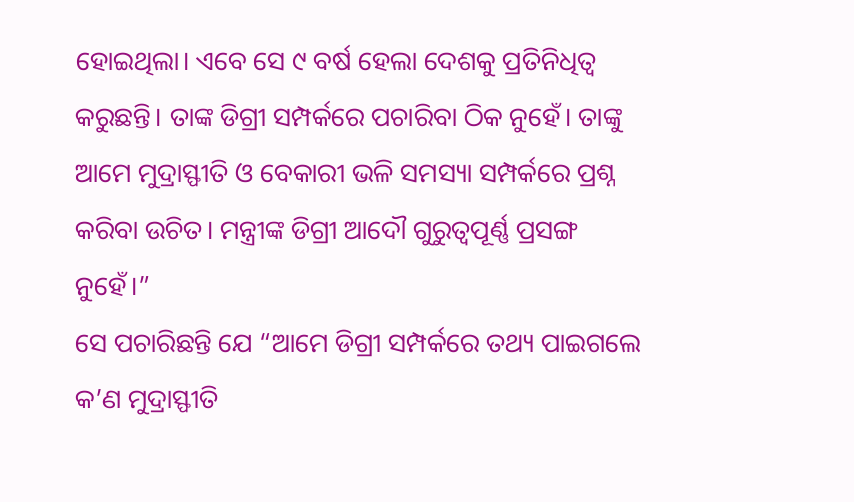ହୋଇଥିଲା। ଏବେ ସେ ୯ ବର୍ଷ ହେଲା ଦେଶକୁ ପ୍ରତିନିଧିତ୍ୱ କରୁଛନ୍ତି। ତାଙ୍କ ଡିଗ୍ରୀ ସମ୍ପର୍କରେ ପଚାରିବା ଠିକ ନୁହେଁ। ତାଙ୍କୁ ଆମେ ମୁଦ୍ରାସ୍ଫୀତି ଓ ବେକାରୀ ଭଳି ସମସ୍ୟା ସମ୍ପର୍କରେ ପ୍ରଶ୍ନ କରିବା ଉଚିତ। ମନ୍ତ୍ରୀଙ୍କ ଡିଗ୍ରୀ ଆଦୌ ଗୁରୁତ୍ୱପୂର୍ଣ୍ଣ ପ୍ରସଙ୍ଗ ନୁହେଁ।”
ସେ ପଚାରିଛନ୍ତି ଯେ “ଆମେ ଡିଗ୍ରୀ ସମ୍ପର୍କରେ ତଥ୍ୟ ପାଇଗଲେ କ’ଣ ମୁଦ୍ରାସ୍ଫୀତି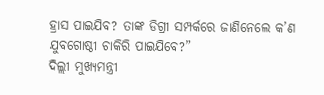ହ୍ରାସ ପାଇଯିବ? ତାଙ୍କ ଡିଗ୍ରୀ ସମ୍ପର୍କରେ ଜାଣିନେଲେ କ’ଣ ଯୁବଗୋଷ୍ଠୀ ଚାକିରି ପାଇଯିବେ?”
ଦିଲ୍ଲୀ ମୁଖ୍ୟମନ୍ତ୍ରୀ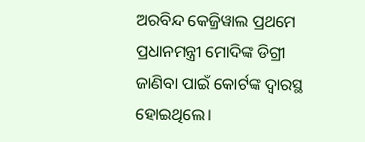ଅରବିନ୍ଦ କେଜ୍ରିୱାଲ ପ୍ରଥମେ ପ୍ରଧାନମନ୍ତ୍ରୀ ମୋଦିଙ୍କ ଡିଗ୍ରୀ ଜାଣିବା ପାଇଁ କୋର୍ଟଙ୍କ ଦ୍ୱାରସ୍ଥ ହୋଇଥିଲେ।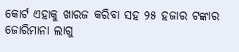କୋର୍ଟ ଏହାକୁ ଖାରଜ କରିବା ସହ ୨୫ ହଜାର ଟଙ୍କାର ଜୋରିମାନା ଲାଗୁ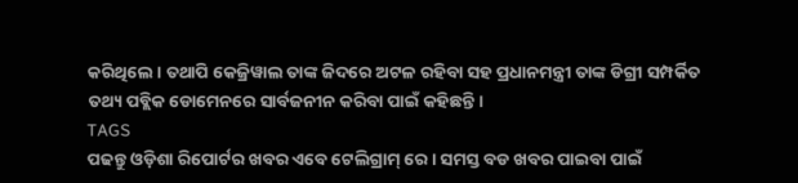କରିଥିଲେ। ତଥାପି କେଜ୍ରିୱାଲ ତାଙ୍କ ଜିଦରେ ଅଟଳ ରହିବା ସହ ପ୍ରଧାନମନ୍ତ୍ରୀ ତାଙ୍କ ଡିଗ୍ରୀ ସମ୍ପର୍କିତ ତଥ୍ୟ ପବ୍ଲିକ ଡୋମେନରେ ସାର୍ବଜନୀନ କରିବା ପାଇଁ କହିଛନ୍ତି।
TAGS
ପଢନ୍ତୁ ଓଡ଼ିଶା ରିପୋର୍ଟର ଖବର ଏବେ ଟେଲିଗ୍ରାମ୍ ରେ। ସମସ୍ତ ବଡ ଖବର ପାଇବା ପାଇଁ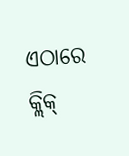ଏଠାରେ କ୍ଲିକ୍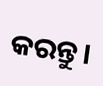କରନ୍ତୁ।